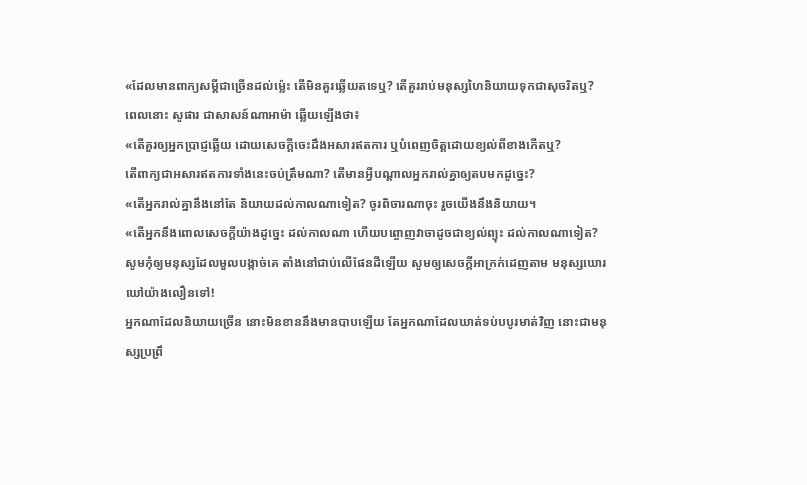«ដែលមានពាក្យសម្ដីជាច្រើនដល់ម៉្លេះ តើមិនគួរឆ្លើយតទេឬ? តើគួររាប់មនុស្សហៃនិយាយទុកជាសុចរិតឬ?
ពេលនោះ សូផារ ជាសាសន៍ណាអាម៉ា ឆ្លើយឡើងថា៖
«តើគួរឲ្យអ្នកប្រាជ្ញឆ្លើយ ដោយសេចក្ដីចេះដឹងអសារឥតការ ឬបំពេញចិត្តដោយខ្យល់ពីខាងកើតឬ?
តើពាក្យជាអសារឥតការទាំងនេះចប់ត្រឹមណា? តើមានអ្វីបណ្ដាលអ្នករាល់គ្នាឲ្យតបមកដូច្នេះ?
«តើអ្នករាល់គ្នានឹងនៅតែ និយាយដល់កាលណាទៀត? ចូរពិចារណាចុះ រួចយើងនឹងនិយាយ។
«តើអ្នកនឹងពោលសេចក្ដីយ៉ាងដូច្នេះ ដល់កាលណា ហើយបព្ចោញវាចាដូចជាខ្យល់ព្យុះ ដល់កាលណាទៀត?
សូមកុំឲ្យមនុស្សដែលមួលបង្កាច់គេ តាំងនៅជាប់លើផែនដីឡើយ សូមឲ្យសេចក្ដីអាក្រក់ដេញតាម មនុស្សឃោរឃៅយ៉ាងលឿនទៅ!
អ្នកណាដែលនិយាយច្រើន នោះមិនខាននឹងមានបាបឡើយ តែអ្នកណាដែលឃាត់ទប់បបូរមាត់វិញ នោះជាមនុស្សប្រព្រឹ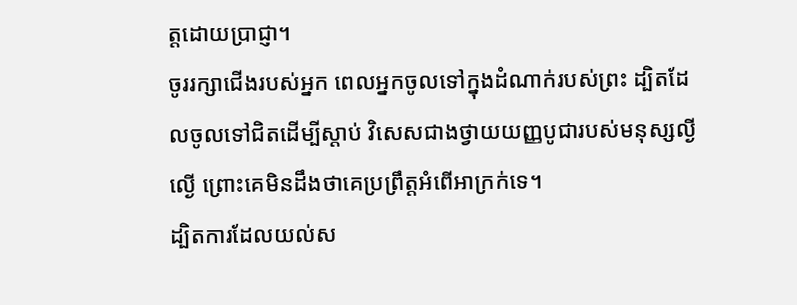ត្តដោយប្រាជ្ញា។
ចូររក្សាជើងរបស់អ្នក ពេលអ្នកចូលទៅក្នុងដំណាក់របស់ព្រះ ដ្បិតដែលចូលទៅជិតដើម្បីស្តាប់ វិសេសជាងថ្វាយយញ្ញបូជារបស់មនុស្សល្ងីល្ងើ ព្រោះគេមិនដឹងថាគេប្រព្រឹត្តអំពើអាក្រក់ទេ។
ដ្បិតការដែលយល់ស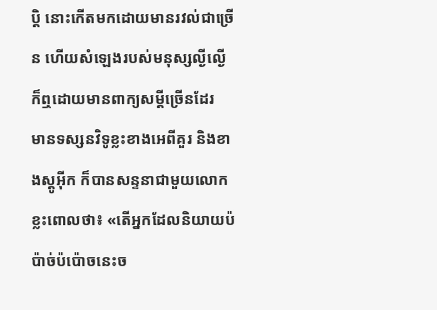ប្តិ នោះកើតមកដោយមានរវល់ជាច្រើន ហើយសំឡេងរបស់មនុស្សល្ងីល្ងើ ក៏ឮដោយមានពាក្យសម្ដីច្រើនដែរ
មានទស្សនវិទូខ្លះខាងអេពីគួរ និងខាងស្តូអ៊ីក ក៏បានសន្ទនាជាមួយលោក ខ្លះពោលថា៖ «តើអ្នកដែលនិយាយប៉ប៉ាច់ប៉ប៉ោចនេះច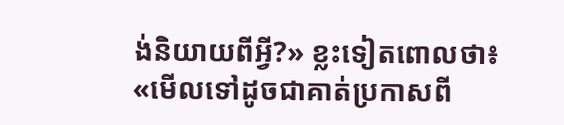ង់និយាយពីអ្វី?» ខ្លះទៀតពោលថា៖ «មើលទៅដូចជាគាត់ប្រកាសពី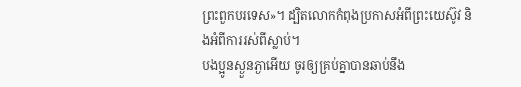ព្រះពួកបរទេស»។ ដ្បិតលោកកំពុងប្រកាសអំពីព្រះយេស៊ូវ និងអំពីការរស់ពីស្លាប់។
បងប្អូនស្ងួនភ្ងាអើយ ចូរឲ្យគ្រប់គ្នាបានឆាប់នឹង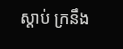ស្តាប់ ក្រនឹង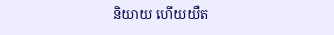និយាយ ហើយយឺត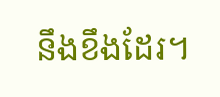នឹងខឹងដែរ។